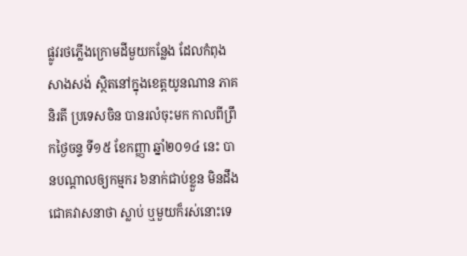ផ្លូវរថភ្លើងក្រោមដីមួយកន្លែង ដែលកំពុងសាងសង់ ស្ថិតនៅក្នុងខេត្តយូនណាន ភាគនិរតី ប្រទេសចិន បានរលំចុះមក កាលពីព្រឹកថ្ងៃចន្ទ ទី១៥ ខែកញ្ញា ឆ្នាំ២០១៤ នេះ បានបណ្តាលឲ្យកម្មករ ៦នាក់ជាប់ខ្លួន មិនដឹងជោគវាសនាថា ស្លាប់ ឬមួយក៏រស់នោះទេ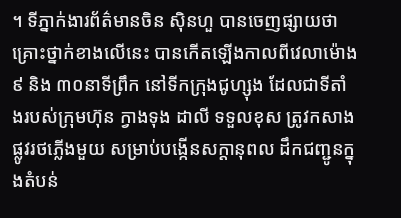។ ទីភ្នាក់ងារព័ត៌មានចិន ស៊ិនហួ បានចេញផ្សាយថា គ្រោះថ្នាក់ខាងលើនេះ បានកើតឡើងកាលពីវេលាម៉ោង ៩ និង ៣០នាទីព្រឹក នៅទីកក្រុងជូហ្សុង ដែលជាទីតាំងរបស់ក្រុមហ៊ុន ក្វាងទុង ដាលី ទទួលខុស ត្រូវកសាងផ្លូវរថភ្លើងមួយ សម្រាប់បង្កើនសក្តានុពល ដឹកជញ្ជូនក្នុងតំបន់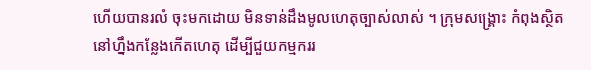ហើយបានរលំ ចុះមកដោយ មិនទាន់ដឹងមូលហេតុច្បាស់លាស់ ។ ក្រុមសង្គ្រោះ កំពុងស្ថិតនៅហ្នឹងកន្លែងកើតហេតុ ដើម្បីជួយកម្មកររ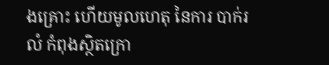ងគ្រោះ ហើយមូលហេតុ នៃការ បាក់រលំ កំពុងស្ថិតក្រោ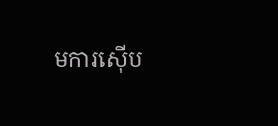មការស៊ើប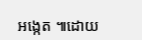អង្កេត ៕ដោយ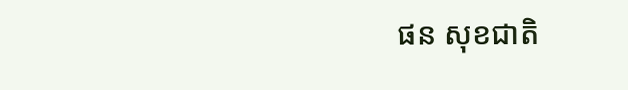ផន សុខជាតិ